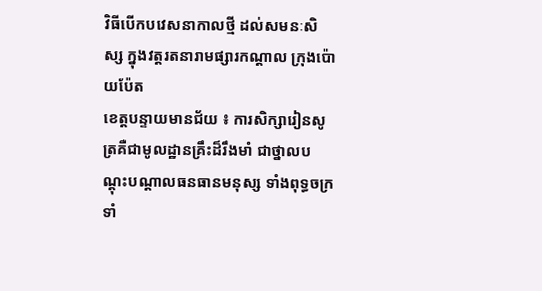វិធីបើកបវេសនាកាលថ្មី ដល់សមនៈសិស្ស ក្នុងវត្តរតនារាមផ្សារកណ្ដាល ក្រុងប៉ោយប៉ែត
ខេត្តបន្ទាយមានជ័យ ៖ ការសិក្សារៀនសូត្រគឺជាមូលដ្ឋានគ្រឹះដ៏រឹងមាំ ជាថ្នាលបណ្ដុះបណ្ដាលធនធានមនុស្ស ទាំងពុទ្ធចក្រទាំ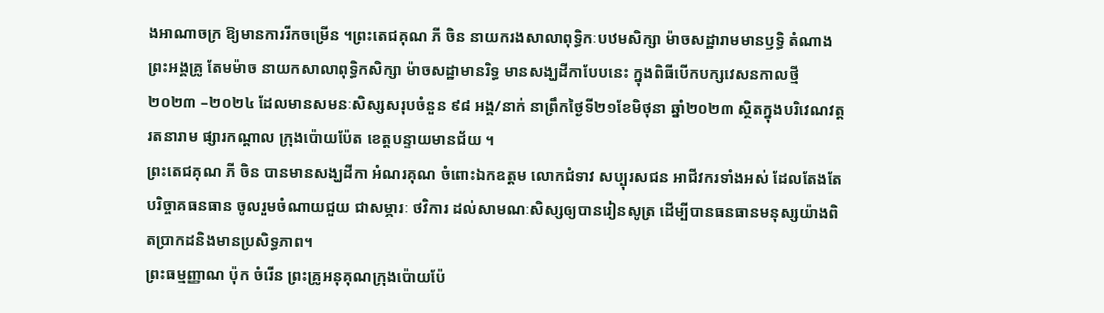ងអាណាចក្រ ឱ្យមានការរីកចម្រើន ។ព្រះតេជគុណ ភី ចិន នាយករងសាលាពុទ្ធិកៈបឋមសិក្សា ម៉ាចសដ្ឋារាមមានឫទ្ធិ តំណាងព្រះអង្គគ្រូ តែមម៉ាច នាយកសាលាពុទ្ធិកសិក្សា ម៉ាចសដ្ឋាមានរិទ្ធ មានសង្ឃដីកាបែបនេះ ក្នុងពិធីបើកបក្សវេសនកាលថ្មី ២០២៣ –២០២៤ ដែលមានសមនៈសិស្សសរុបចំនួន ៩៨ អង្គ/នាក់ នាព្រឹកថ្ងៃទី២១ខែមិថុនា ឆ្នាំ២០២៣ ស្ថិតក្នុងបរិវេណវត្តរតនារាម ផ្សារកណ្ដាល ក្រុងប៉ោយប៉ែត ខេត្តបន្ទាយមានជ័យ ។
ព្រះតេជគុណ ភី ចិន បានមានសង្ឃដីកា អំណរគុណ ចំពោះឯកឧត្តម លោកជំទាវ សប្បុរសជន អាជីវករទាំងអស់ ដែលតែងតែបរិច្ចាគធនធាន ចូលរួមចំណាយជួយ ជាសម្ភារៈ ថវិការ ដល់សាមណៈសិស្សឲ្យបានរៀនសូត្រ ដើម្បីបានធនធានមនុស្សយ៉ាងពិតប្រាកដនិងមានប្រសិទ្ធភាព។
ព្រះធម្មញ្ញាណ ប៉ុក ចំរើន ព្រះគ្រូអនុគុណក្រុងប៉ោយប៉ែ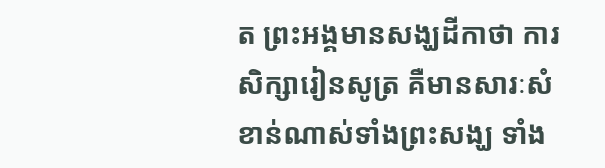ត ព្រះអង្គមានសង្ឃដីកាថា ការសិក្សារៀនសូត្រ គឺមានសារៈសំខាន់ណាស់ទាំងព្រះសង្ឃ ទាំង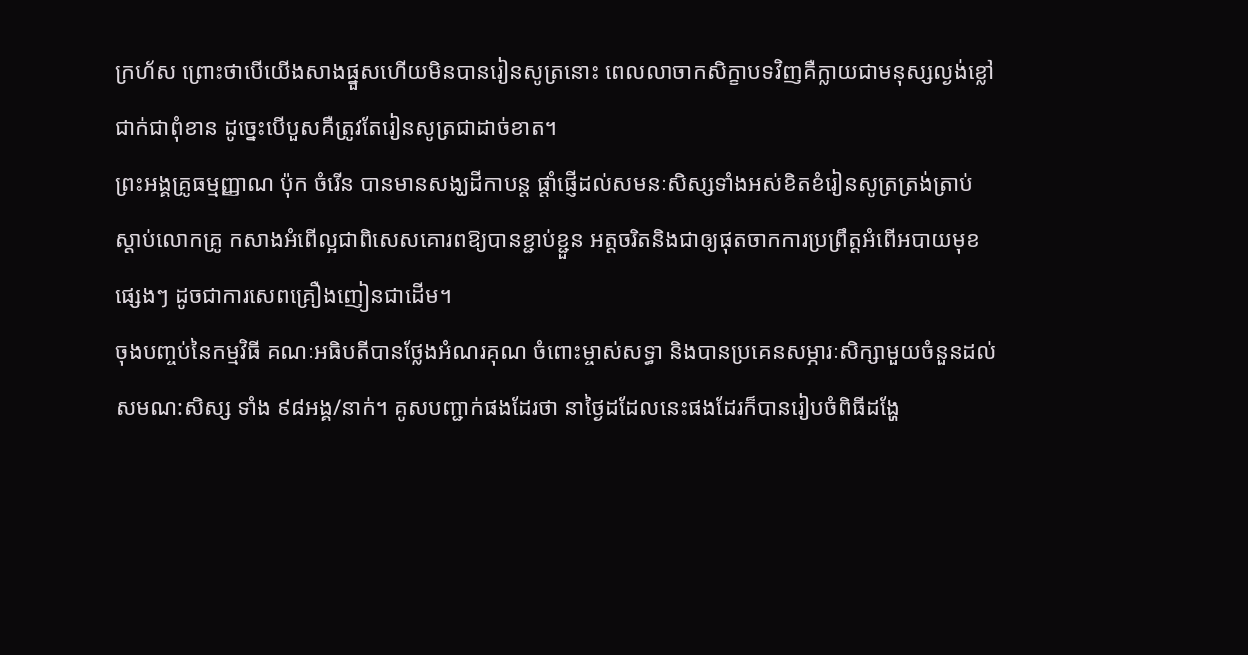ក្រហ័ស ព្រោះថាបើយើងសាងផ្នួសហើយមិនបានរៀនសូត្រនោះ ពេលលាចាកសិក្ខាបទវិញគឺក្លាយជាមនុស្សល្ងង់ខ្លៅជាក់ជាពុំខាន ដូច្នេះបើបួសគឺត្រូវតែរៀនសូត្រជាដាច់ខាត។
ព្រះអង្គគ្រូធម្មញ្ញាណ ប៉ុក ចំរើន បានមានសង្ឃដីកាបន្ត ផ្ដាំផ្ញើដល់សមនៈសិស្សទាំងអស់ខិតខំរៀនសូត្រត្រង់ត្រាប់ ស្ដាប់លោកគ្រូ កសាងអំពើល្អជាពិសេសគោរពឱ្យបានខ្ជាប់ខ្ជួន អត្តចរិតនិងជាឲ្យផុតចាកការប្រព្រឹត្តអំពើអបាយមុខផ្សេងៗ ដូចជាការសេពគ្រឿងញៀនជាដើម។
ចុងបញ្ចប់នៃកម្មវិធី គណៈអធិបតីបានថ្លែងអំណរគុណ ចំពោះម្ចាស់សទ្ធា និងបានប្រគេនសម្ភារៈសិក្សាមួយចំនួនដល់សមណ:សិស្ស ទាំង ៩៨អង្គ/នាក់។ គូសបញ្ជាក់ផងដែរថា នាថ្ងៃដដែលនេះផងដែរក៏បានរៀបចំពិធីដង្ហែ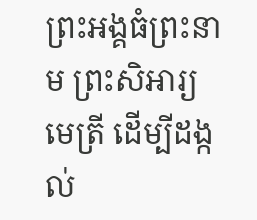ព្រះអង្គធំព្រះនាម ព្រះសិអារ្យមេត្រី ដើម្បីដង្កល់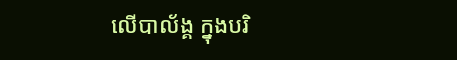លើបាល័ង្គ ក្នុងបរិ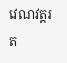វេណវត្តរត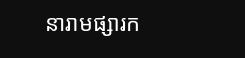នារាមផ្សារក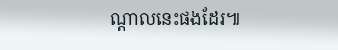ណ្ដាលនេះផងដែរ៕